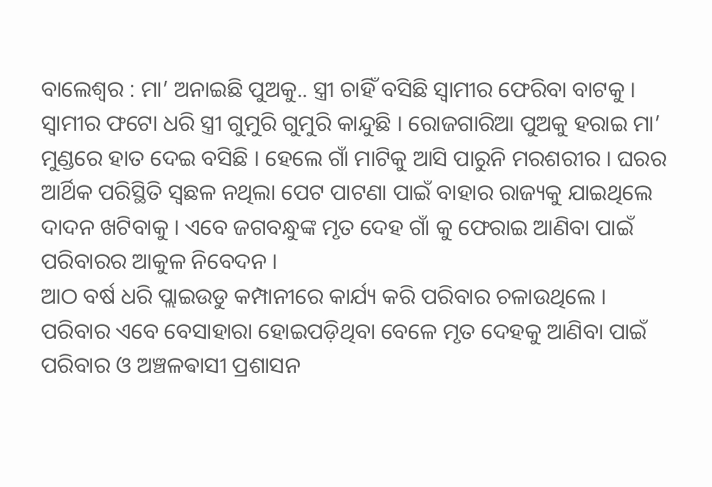ବାଲେଶ୍ବର : ମା’ ଅନାଇଛି ପୁଅକୁ.. ସ୍ତ୍ରୀ ଚାହିଁ ବସିଛି ସ୍ବାମୀର ଫେରିବା ବାଟକୁ । ସ୍ବାମୀର ଫଟୋ ଧରି ସ୍ତ୍ରୀ ଗୁମୁରି ଗୁମୁରି କାନ୍ଦୁଛି । ରୋଜଗାରିଆ ପୁଅକୁ ହରାଇ ମା’ ମୁଣ୍ଡରେ ହାତ ଦେଇ ବସିଛି । ହେଲେ ଗାଁ ମାଟିକୁ ଆସି ପାରୁନି ମରଶରୀର । ଘରର ଆର୍ଥିକ ପରିସ୍ଥିତି ସ୍ବଛଳ ନଥିଲା ପେଟ ପାଟଣା ପାଇଁ ବାହାର ରାଜ୍ୟକୁ ଯାଇଥିଲେ ଦାଦନ ଖଟିବାକୁ । ଏବେ ଜଗବନ୍ଧୁଙ୍କ ମୃତ ଦେହ ଗାଁ କୁ ଫେରାଇ ଆଣିବା ପାଇଁ ପରିବାରର ଆକୁଳ ନିବେଦନ ।
ଆଠ ବର୍ଷ ଧରି ପ୍ଲାଇଉଡୁ କମ୍ପାନୀରେ କାର୍ଯ୍ୟ କରି ପରିବାର ଚଳାଉଥିଲେ । ପରିବାର ଏବେ ବେସାହାରା ହୋଇପଡ଼ିଥିବା ବେଳେ ମୃତ ଦେହକୁ ଆଣିବା ପାଇଁ ପରିବାର ଓ ଅଞ୍ଚଳଵାସୀ ପ୍ରଶାସନ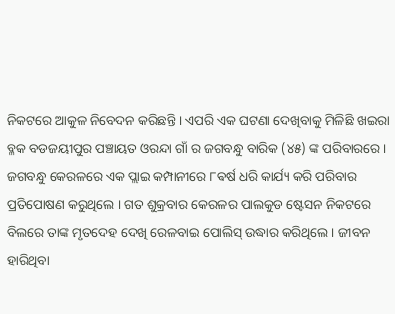ନିକଟରେ ଆକୁଳ ନିବେଦନ କରିଛନ୍ତି । ଏପରି ଏକ ଘଟଣା ଦେଖିବାକୁ ମିଳିଛି ଖଇରା ବ୍ଳକ ବଡଜୟୀପୁର ପଞ୍ଚାୟତ ଓରନ୍ଦା ଗାଁ ର ଜଗବନ୍ଧୁ ବାରିକ (୪୫) ଙ୍କ ପରିବାରରେ ।
ଜଗବନ୍ଧୁ କେରଳରେ ଏକ ପ୍ଲାଇ କମ୍ପାନୀରେ ୮ଵର୍ଷ ଧରି କାର୍ଯ୍ୟ କରି ପରିବାର ପ୍ରତିପୋଷଣ କରୁଥିଲେ । ଗତ ଶୁକ୍ରବାର କେରଳର ପାଲକୁଡ ଷ୍ଟେସନ ନିକଟରେ ବିଲରେ ତାଙ୍କ ମୃତଦେହ ଦେଖି ରେଳବାଇ ପୋଲିସ୍ ଉଦ୍ଧାର କରିଥିଲେ । ଜୀବନ ହାରିଥିବା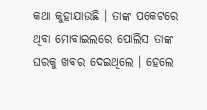କଥା କୁହାଯାଉଛି । ତାଙ୍କ ପକେଟରେ ଥିବା ମୋବାଇଲରେ ପୋଲିସ ତାଙ୍କ ଘରକୁ ଖଵର ଦେଇଥିଲେ । ହେଲେ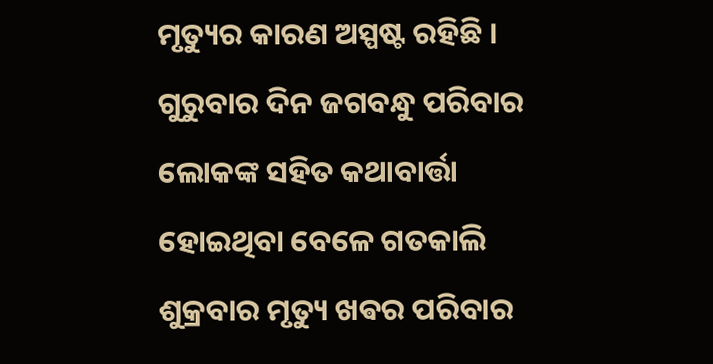ମୃତ୍ୟୁର କାରଣ ଅସ୍ପଷ୍ଟ ରହିଛି ।
ଗୁରୁବାର ଦିନ ଜଗବନ୍ଧୁ ପରିବାର ଲୋକଙ୍କ ସହିତ କଥାବାର୍ତ୍ତା ହୋଇଥିବା ବେଳେ ଗତକାଲି ଶୁକ୍ରବାର ମୃତ୍ୟୁ ଖଵର ପରିବାର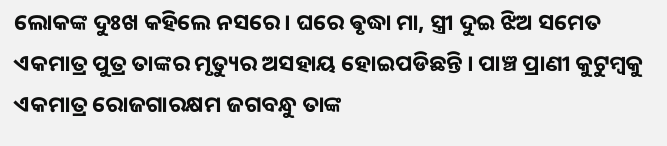ଲୋକଙ୍କ ଦୁଃଖ କହିଲେ ନସରେ । ଘରେ ଵୃଦ୍ଧା ମା, ସ୍ତ୍ରୀ ଦୁଇ ଝିଅ ସମେତ ଏକମାତ୍ର ପୁତ୍ର ତାଙ୍କର ମୃତ୍ୟୁର ଅସହାୟ ହୋଇପଡିଛନ୍ତି । ପାଞ୍ଚ ପ୍ରାଣୀ କୁଟୁମ୍ବକୁ ଏକମାତ୍ର ରୋଜଗାରକ୍ଷମ ଜଗବନ୍ଧୁ ତାଙ୍କ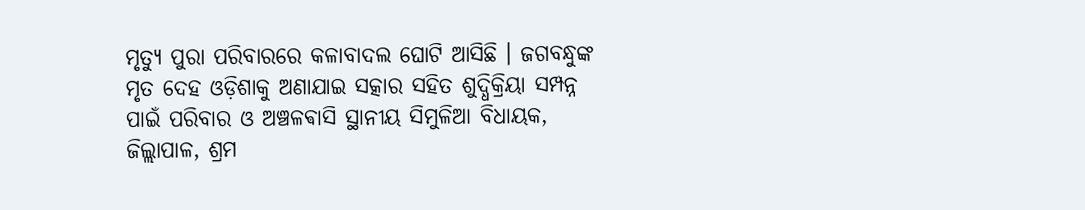ମୃତ୍ୟୁ ପୁରା ପରିବାରରେ କଳାବାଦଲ ଘୋଟି ଆସିଛି । ଜଗବନ୍ଧୁଙ୍କ ମୃତ ଦେହ ଓଡ଼ିଶାକୁ ଅଣାଯାଇ ସତ୍କାର ସହିତ ଶୁଦ୍ଧିକ୍ରିୟା ସମ୍ପନ୍ନ ପାଇଁ ପରିବାର ଓ ଅଞ୍ଚଳଵାସି ସ୍ଥାନୀୟ ସିମୁଳିଆ ବିଧାୟକ, ଜିଲ୍ଲାପାଳ, ଶ୍ରମ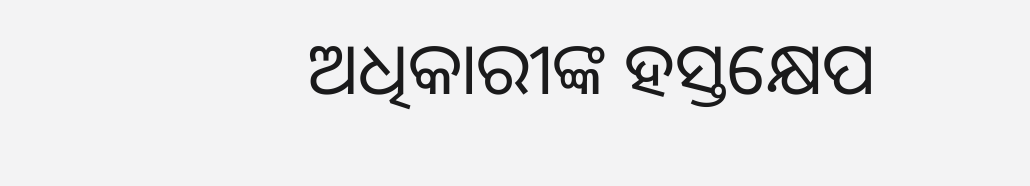ଅଧିକାରୀଙ୍କ ହସ୍ତକ୍ଷେପ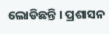ଲୋଡିଛନ୍ତି । ପ୍ରଶାସନ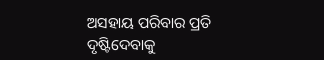ଅସହାୟ ପରିବାର ପ୍ରତି ଦୃଷ୍ଟିଦେବାକୁ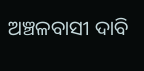ଅଞ୍ଚଳବାସୀ ଦାବି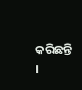କରିଛନ୍ତି ।